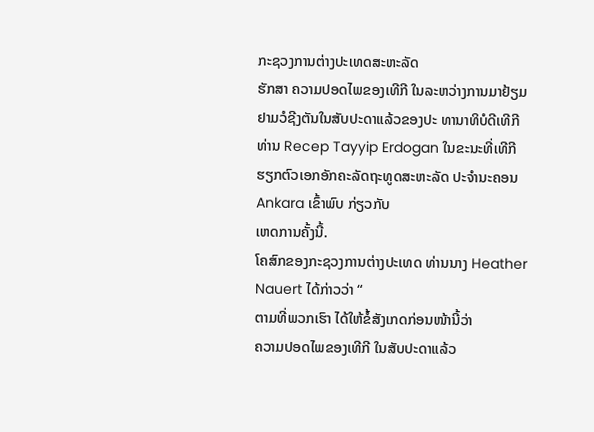ກະຊວງການຕ່າງປະເທດສະຫະລັດ
ຮັກສາ ຄວາມປອດໄພຂອງເທີກີ ໃນລະຫວ່າງການມາຢ້ຽມຢາມວໍຊີງຕັນໃນສັບປະດາແລ້ວຂອງປະ ທານາທິບໍດີເທີກີ ທ່ານ Recep Tayyip Erdogan ໃນຂະນະທີ່ເທີກີ
ຮຽກຕົວເອກອັກຄະລັດຖະທູດສະຫະລັດ ປະຈຳນະຄອນ Ankara ເຂົ້າພົບ ກ່ຽວກັບ
ເຫດການຄັ້ງນີ້.
ໂຄສົກຂອງກະຊວງການຕ່າງປະເທດ ທ່ານນາງ Heather Nauert ໄດ້ກ່າວວ່າ “
ຕາມທີ່ພວກເຮົາ ໄດ້ໃຫ້ຂໍ້ສັງເກດກ່ອນໜ້ານີ້ວ່າ
ຄວາມປອດໄພຂອງເທີກີ ໃນສັບປະດາແລ້ວ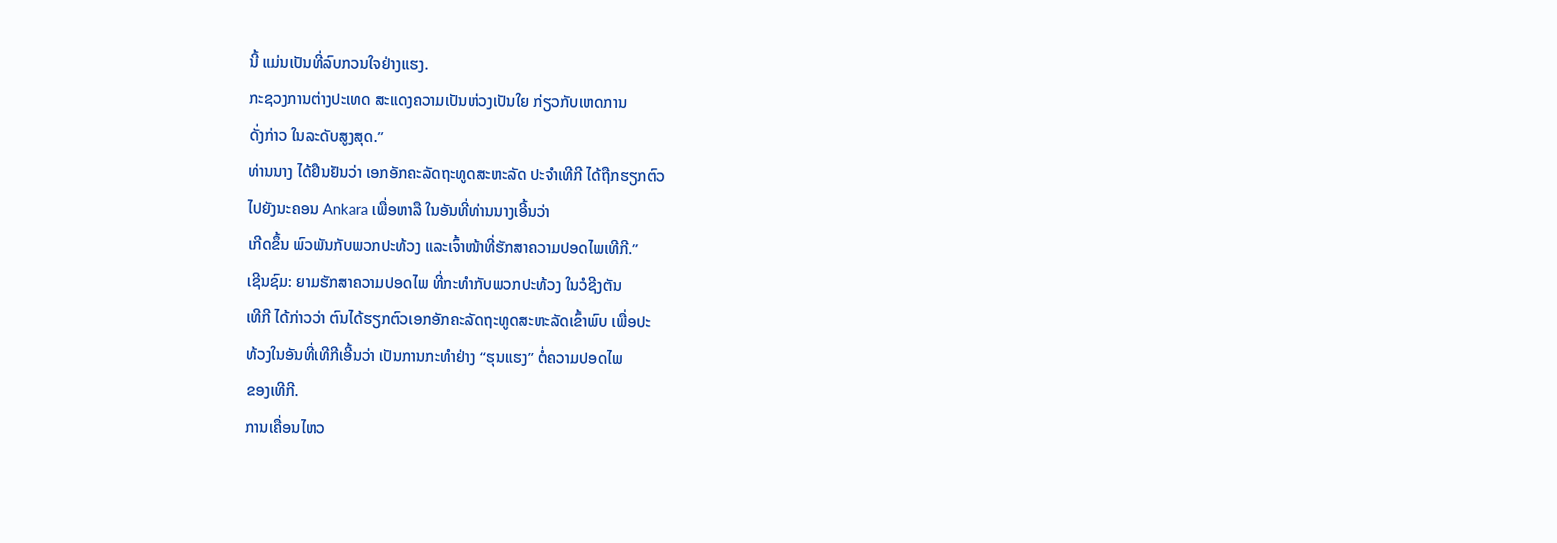ນີ້ ແມ່ນເປັນທີ່ລົບກວນໃຈຢ່າງແຮງ.
ກະຊວງການຕ່າງປະເທດ ສະແດງຄວາມເປັນຫ່ວງເປັນໃຍ ກ່ຽວກັບເຫດການ
ດັ່ງກ່າວ ໃນລະດັບສູງສຸດ.”
ທ່ານນາງ ໄດ້ຢືນຢັນວ່າ ເອກອັກຄະລັດຖະທູດສະຫະລັດ ປະຈຳເທີກີ ໄດ້ຖືກຮຽກຕົວ
ໄປຍັງນະຄອນ Ankara ເພື່ອຫາລື ໃນອັນທີ່ທ່ານນາງເອີ້ນວ່າ
ເກີດຂຶ້ນ ພົວພັນກັບພວກປະທ້ວງ ແລະເຈົ້າໜ້າທີ່ຮັກສາຄວາມປອດໄພເທີກີ.”
ເຊີນຊົມ: ຍາມຮັກສາຄວາມປອດໄພ ທີ່ກະທຳກັບພວກປະທ້ວງ ໃນວໍຊີງຕັນ
ເທີກີ ໄດ້ກ່າວວ່າ ຕົນໄດ້ຮຽກຕົວເອກອັກຄະລັດຖະທູດສະຫະລັດເຂົ້າພົບ ເພື່ອປະ
ທ້ວງໃນອັນທີ່ເທີກີເອີ້ນວ່າ ເປັນການກະທຳຢ່າງ “ຮຸນແຮງ” ຕໍ່ຄວາມປອດໄພ
ຂອງເທີກີ.
ການເຄື່ອນໄຫວ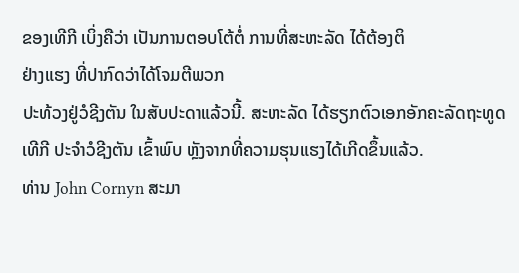ຂອງເທີກີ ເບິ່ງຄືວ່າ ເປັນການຕອບໂຕ້ຕໍ່ ການທີ່ສະຫະລັດ ໄດ້ຕ້ອງຕິ
ຢ່າງແຮງ ທີ່ປາກົດວ່າໄດ້ໂຈມຕີພວກ
ປະທ້ວງຢູ່ວໍຊີງຕັນ ໃນສັບປະດາແລ້ວນີ້. ສະຫະລັດ ໄດ້ຮຽກຕົວເອກອັກຄະລັດຖະທູດ
ເທີກີ ປະຈຳວໍຊີງຕັນ ເຂົ້າພົບ ຫຼັງຈາກທີ່ຄວາມຮຸນແຮງໄດ້ເກີດຂຶ້ນແລ້ວ.
ທ່ານ John Cornyn ສະມາ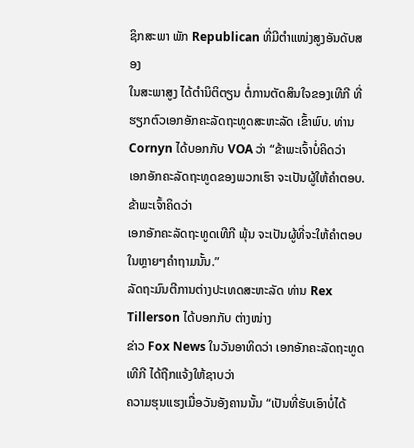ຊິກສະພາ ພັກ Republican ທີ່ມີຕຳແໜ່ງສູງອັນດັບສອງ
ໃນສະພາສູງ ໄດ້ຕຳນິຕິຕຽນ ຕໍ່ການຕັດສິນໃຈຂອງເທີກີ ທີ່ຮຽກຕົວເອກອັກຄະລັດຖະທູດສະຫະລັດ ເຂົ້າພົບ. ທ່ານ Cornyn ໄດ້ບອກກັບ VOA ວ່າ “ຂ້າພະເຈົ້າບໍ່ຄິດວ່າ
ເອກອັກຄະລັດຖະທູດຂອງພວກເຮົາ ຈະເປັນຜູ້ໃຫ້ຄຳຕອບ. ຂ້າພະເຈົ້າຄິດວ່າ
ເອກອັກຄະລັດຖະທູດເທີກີ ພຸ້ນ ຈະເປັນຜູ້ທີ່ຈະໃຫ້ຄຳຕອບ ໃນຫຼາຍໆຄຳຖາມນັ້ນ.”
ລັດຖະມົນຕີການຕ່າງປະເທດສະຫະລັດ ທ່ານ Rex Tillerson ໄດ້ບອກກັບ ຕ່າງໜ່າງ
ຂ່າວ Fox News ໃນວັນອາທິດວ່າ ເອກອັກຄະລັດຖະທູດເທີກີ ໄດ້ຖືກແຈ້ງໃຫ້ຊາບວ່າ
ຄວາມຮຸນແຮງເມື່ອວັນອັງຄານນັ້ນ “ເປັນທີ່ຮັບເອົາບໍ່ໄດ້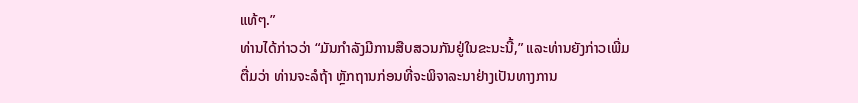ແທ້ໆ.”
ທ່ານໄດ້ກ່າວວ່າ “ມັນກຳລັງມີການສືບສວນກັນຢູ່ໃນຂະນະນີ້,” ແລະທ່ານຍັງກ່າວເພີ່ມ
ຕື່ມວ່າ ທ່ານຈະລໍຖ້າ ຫຼັກຖານກ່ອນທີ່ຈະພິຈາລະນາຢ່າງເປັນທາງການ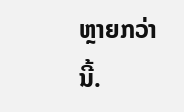ຫຼາຍກວ່ານີ້.